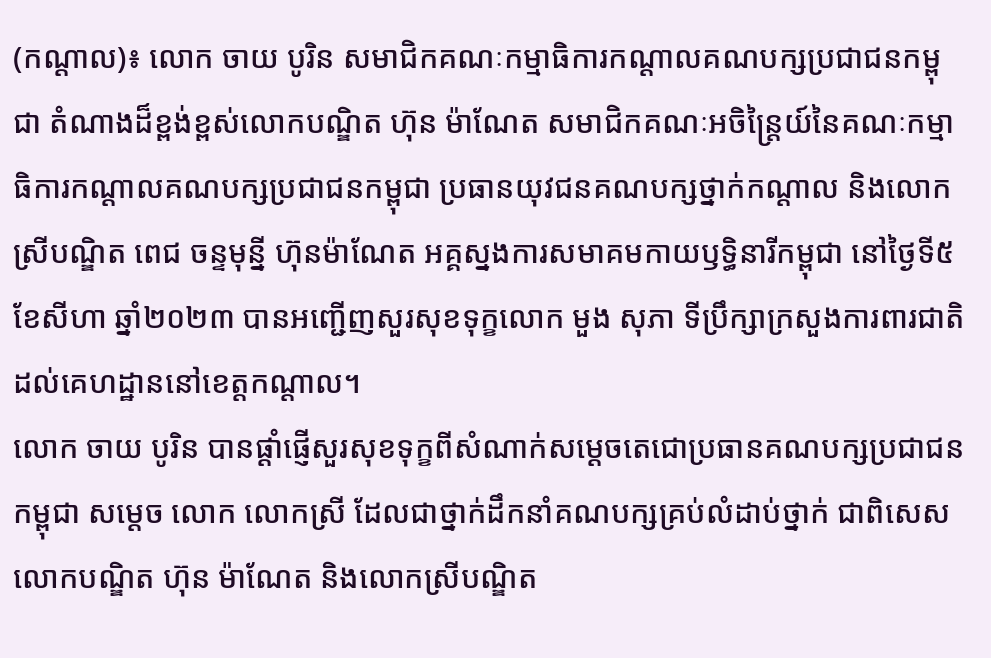(កណ្តាល)៖ លោក ចាយ បូរិន សមាជិកគណៈកម្មាធិការកណ្តាលគណបក្សប្រជាជនកម្ពុជា តំណាងដ៏ខ្ពង់ខ្ពស់លោកបណ្ឌិត ហ៊ុន ម៉ាណែត សមាជិកគណៈអចិន្ត្រៃយ៍នៃគណៈកម្មាធិការកណ្តាលគណបក្សប្រជាជនកម្ពុជា ប្រធានយុវជនគណបក្សថ្នាក់កណ្តាល និងលោកស្រីបណ្ឌិត ពេជ ចន្ទមុន្នី ហ៊ុនម៉ាណែត អគ្គស្នងការសមាគមកាយឫទ្ធិនារីកម្ពុជា នៅថ្ងៃទី៥ ខែសីហា ឆ្នាំ២០២៣ បានអញ្ជើញសួរសុខទុក្ខលោក មួង សុភា ទីប្រឹក្សាក្រសួងការពារជាតិ ដល់គេហដ្ឋាននៅខេត្តកណ្តាល។
លោក ចាយ បូរិន បានផ្តាំផ្ញើសួរសុខទុក្ខពីសំណាក់សម្តេចតេជោប្រធានគណបក្សប្រជាជនកម្ពុជា សម្តេច លោក លោកស្រី ដែលជាថ្នាក់ដឹកនាំគណបក្សគ្រប់លំដាប់ថ្នាក់ ជាពិសេសលោកបណ្ឌិត ហ៊ុន ម៉ាណែត និងលោកស្រីបណ្ឌិត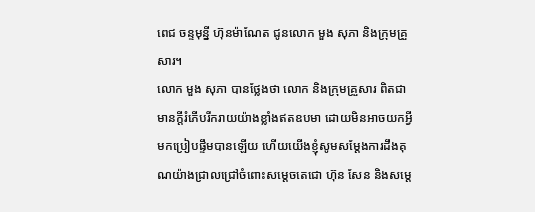ពេជ ចន្ទមុន្នី ហ៊ុនម៉ាណែត ជូនលោក មួង សុភា និងក្រុមគ្រួសារ។
លោក មួង សុភា បានថ្លែងថា លោក និងក្រុមគ្រួសារ ពិតជាមានក្តីរំភើបរីករាយយ៉ាងខ្លាំងឥតឧបមា ដោយមិនអាចយកអ្វីមកប្រៀបផ្ទឹមបានឡើយ ហើយយើងខ្ញុំសូមសម្តែងការដឹងគុណយ៉ាងជ្រាលជ្រៅចំពោះសម្តេចតេជោ ហ៊ុន សែន និងសម្តេ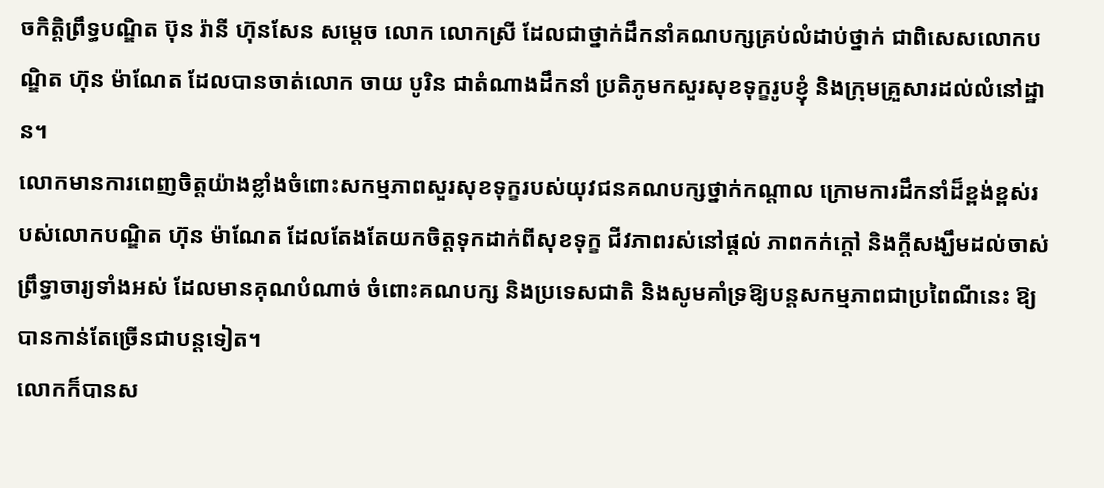ចកិត្តិព្រឹទ្ធបណ្ឌិត ប៊ុន រ៉ានី ហ៊ុនសែន សម្តេច លោក លោកស្រី ដែលជាថ្នាក់ដឹកនាំគណបក្សគ្រប់លំដាប់ថ្នាក់ ជាពិសេសលោកបណ្ឌិត ហ៊ុន ម៉ាណែត ដែលបានចាត់លោក ចាយ បូរិន ជាតំណាងដឹកនាំ ប្រតិភូមកសួរសុខទុក្ខរូបខ្ញុំ និងក្រុមគ្រួសារដល់លំនៅដ្ឋាន។
លោកមានការពេញចិត្តយ៉ាងខ្លាំងចំពោះសកម្មភាពសួរសុខទុក្ខរបស់យុវជនគណបក្សថ្នាក់កណ្ដាល ក្រោមការដឹកនាំដ៏ខ្ពង់ខ្ពស់របស់លោកបណ្ឌិត ហ៊ុន ម៉ាណែត ដែលតែងតែយកចិត្តទុកដាក់ពីសុខទុក្ខ ជីវភាពរស់នៅផ្តល់ ភាពកក់ក្តៅ និងក្តីសង្ឃឹមដល់ចាស់ព្រឹទ្ធាចារ្យទាំងអស់ ដែលមានគុណបំណាច់ ចំពោះគណបក្ស និងប្រទេសជាតិ និងសូមគាំទ្រឱ្យបន្តសកម្មភាពជាប្រពៃណីនេះ ឱ្យបានកាន់តែច្រើនជាបន្តទៀត។
លោកក៏បានស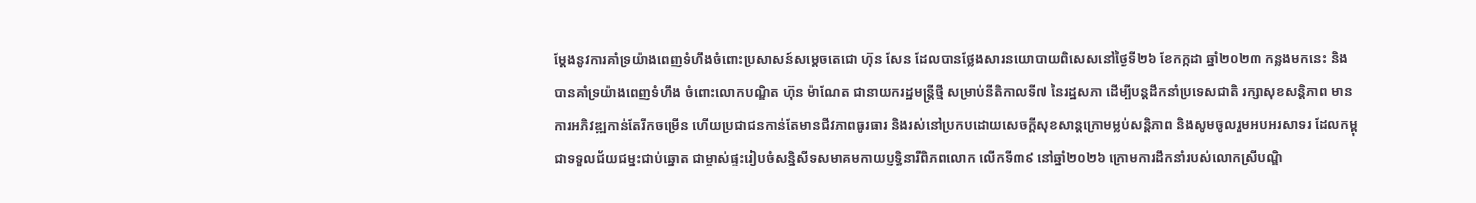ម្តែងនូវការគាំទ្រយ៉ាងពេញទំហឹងចំពោះប្រសាសន៍សម្តេចតេជោ ហ៊ុន សែន ដែលបានថ្លែងសារនយោបាយពិសេសនៅថ្ងៃទី២៦ ខែកក្កដា ឆ្នាំ២០២៣ កន្លងមកនេះ និងបានគាំទ្រយ៉ាងពេញទំហឹង ចំពោះលោកបណ្ឌិត ហ៊ុន ម៉ាណែត ជានាយករដ្ឋមន្រ្តីថ្មី សម្រាប់នីតិកាលទី៧ នៃរដ្ឋសភា ដើម្បីបន្តដឹកនាំប្រទេសជាតិ រក្សាសុខសន្តិភាព មានការអភិវឌ្ឍកាន់តែរីកចម្រើន ហើយប្រជាជនកាន់តែមានជីវភាពធូរធារ និងរស់នៅប្រកបដោយសេចក្តីសុខសាន្តក្រោមម្លប់សន្តិភាព និងសូមចូលរួមអបអរសាទរ ដែលកម្ពុជាទទួលជ័យជម្នះជាប់ឆ្នោត ជាម្ចាស់ផ្ទះរៀបចំសន្និសីទសមាគមកាយប្ញទ្ធិនារីពិភពលោក លើកទី៣៩ នៅឆ្នាំ២០២៦ ក្រោមការដឹកនាំរបស់លោកស្រីបណ្ឌិ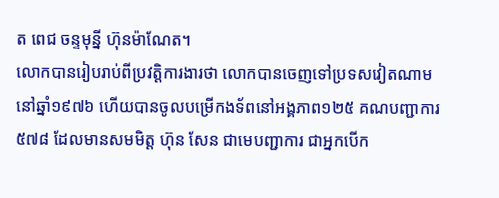ត ពេជ ចន្ទមុន្នី ហ៊ុនម៉ាណែត។
លោកបានរៀបរាប់ពីប្រវត្តិការងារថា លោកបានចេញទៅប្រទសវៀតណាមនៅឆ្នាំ១៩៧៦ ហើយបានចូលបម្រើកងទ័ពនៅអង្គភាព១២៥ គណបញ្ជាការ៥៧៨ ដែលមានសមមិត្ត ហ៊ុន សែន ជាមេបញ្ជាការ ជាអ្នកបើក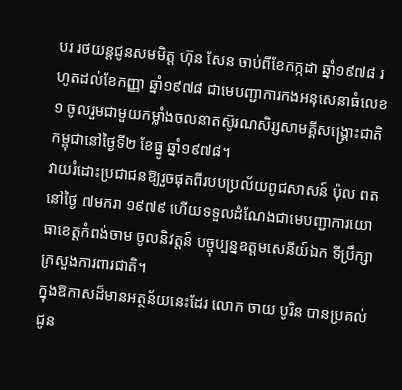បរ រថយន្តជូនសមមិត្ត ហ៊ុន សែន ចាប់ពីខែកក្កដា ឆ្នាំ១៩៧៨ រហូតដល់ខែកញ្ញា ឆ្នាំ១៩៧៨ ជាមេបញ្ជាការកងអនុសេនាធំលេខ១ ចូលរួមជាមួយកម្លាំងចលនាតស៊ូរណសិរ្សសាមគ្គីសង្គ្រោះជាតិកម្ពុជានៅថ្ងៃទី២ ខែធ្នូ ឆ្នាំ១៩៧៨។
វាយរំដោះប្រជាជនឱ្យរួចផុតពីរបបប្រល័យពូជសាសន៍ ប៉ុល ពត នៅថ្ងៃ ៧មករា ១៩៧៩ ហើយទទួលដំណែងជាមេបញ្ជាការយោធាខេត្តកំពង់ចាម ចូលនិវត្តន៍ បច្ចុប្បន្នឧត្តមសេនីយ៍ឯក ទីប្រឹក្សាក្រសួងការពារជាតិ។
ក្នុងឱកាសដ៏មានអត្ថន័យនេះដែរ លោក ចាយ បូរិន បានប្រគល់ជូន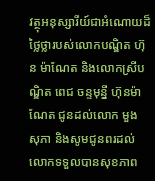វត្ថុអនុស្សារីយ៍ជាអំណោយដ៏ថ្លៃថ្លារបស់លោកបណ្ឌិត ហ៊ុន ម៉ាណែត និងលោកស្រីបណ្ឌិត ពេជ ចន្ទមុន្នី ហ៊ុនម៉ាណែត ជូនដល់លោក មួង សុភា និងសូមជូនពរដល់លោកទទួលបានសុខភាព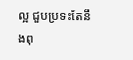ល្អ ជួបប្រទះតែនឹងពុ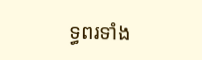ទ្ធពរទាំង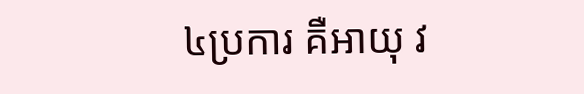៤ប្រការ គឺអាយុ វ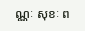ណ្ណៈ សុខៈ ព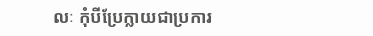លៈ កុំបីប្រែក្លាយជាប្រការ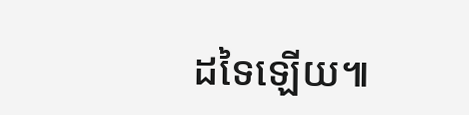ដទៃឡើយ៕